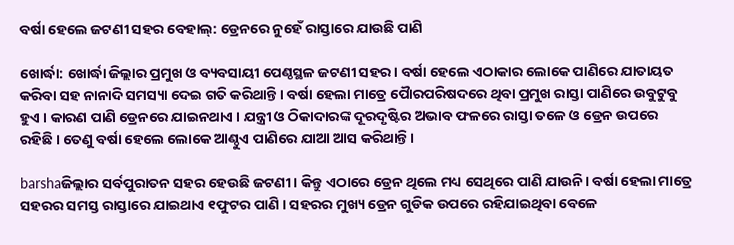ବର୍ଷା ହେଲେ ଜଟଣୀ ସହର ବେହାଲ୍: ଡ୍ରେନରେ ନୁହେଁ ରାସ୍ତାରେ ଯାଉଛି ପାଣି

ଖୋର୍ଦ୍ଧା: ଖୋର୍ଦ୍ଧା ଜିଲ୍ଲାର ପ୍ରମୁଖ ଓ ବ୍ୟବସାୟୀ ପେଣ୍ଠସ୍ଥଳ ଜଟଣୀ ସହର। ବର୍ଷା ହେଲେ ଏଠାକାର ଲୋକେ ପାଣିରେ ଯାତାୟତ କରିବା ସହ ନାନାଦି ସମସ୍ୟା ଦେଇ ଗତି କରିଥାନ୍ତି । ବର୍ଷା ହେଲା ମାତ୍ରେ ପୈାରପରିଷଦରେ ଥିବା ପ୍ରମୁଖ ରାସ୍ତା ପାଣିରେ ଉବୁଟୁବୁ ହୁଏ । କାରଣ ପାଣି ଡ୍ରେନରେ ଯାଇନଥାଏ । ଯନ୍ତ୍ରୀ ଓ ଠିକାଦାରଙ୍କ ଦୂରଦୃଷ୍ଟିର ଅଭାବ ଫଳରେ ରାସ୍ତା ତଳେ ଓ ଡ୍ରେନ ଉପରେ ରହିଛି । ତେଣୁ ବର୍ଷା ହେଲେ ଲୋକେ ଆଣ୍ଠୁଏ ପାଣିରେ ଯାଆ ଆସ କରିଥାନ୍ତି ।

barshaଜିଲ୍ଲାର ସର୍ବପୁରାତନ ସହର ହେଉଛି ଜଟଣୀ। କିନ୍ତୁ ଏଠାରେ ଡ୍ରେନ ଥିଲେ ମଧ୍ୟ ସେଥିରେ ପାଣି ଯାଉନି। ବର୍ଷା ହେଲା ମାତ୍ରେ ସହରର ସମସ୍ତ ରାସ୍ତାରେ ଯାଇଥାଏ ୧ଫୁଟର ପାଣି । ସହରର ମୁଖ୍ୟ ଡ୍ରେନ ଗୁଡିକ ଉପରେ ରହିଯାଇଥିବା ବେଳେ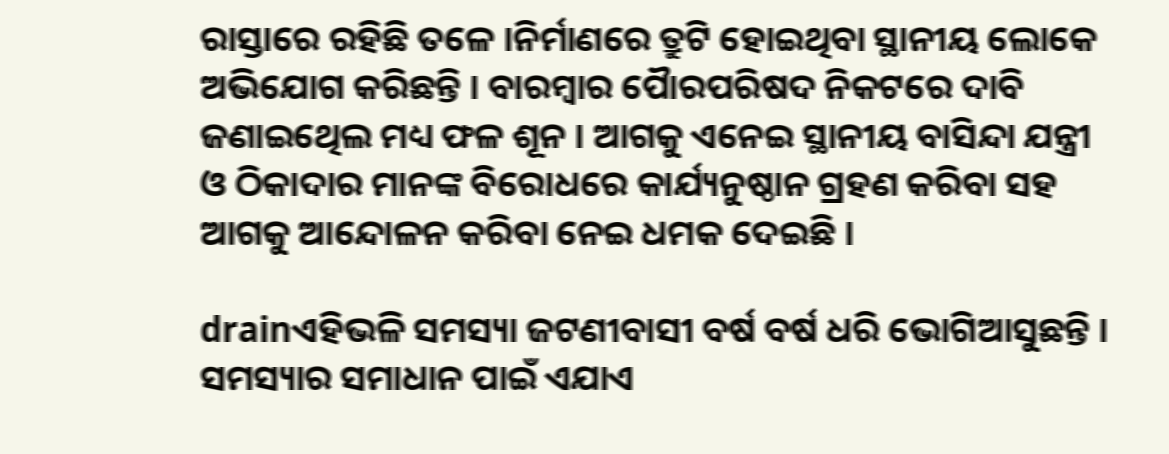ରାସ୍ତାରେ ରହିଛି ତଳେ ।ନିର୍ମାଣରେ ତ୍ରୁଟି ହୋଇଥିବା ସ୍ଥାନୀୟ ଲୋକେ ଅଭିଯୋଗ କରିଛନ୍ତି । ବାରମ୍ବାର ପୈାରପରିଷଦ ନିକଟରେ ଦାବି ଜଣାଇଥେିଲ ମଧ୍ୟ ଫଳ ଶୂନ । ଆଗକୁ ଏନେଇ ସ୍ଥାନୀୟ ବାସିନ୍ଦା ଯନ୍ତ୍ରୀ ଓ ଠିକାଦାର ମାନଙ୍କ ବିରୋଧରେ କାର୍ଯ୍ୟନୁଷ୍ଠାନ ଗ୍ରହଣ କରିବା ସହ ଆଗକୁ ଆନ୍ଦୋଳନ କରିବା ନେଇ ଧମକ ଦେଇଛି ।

drainଏହିଭଳି ସମସ୍ୟା ଜଟଣୀବାସୀ ବର୍ଷ ବର୍ଷ ଧରି ଭୋଗିଆସୁଛନ୍ତି । ସମସ୍ୟାର ସମାଧାନ ପାଇଁ ଏଯାଏ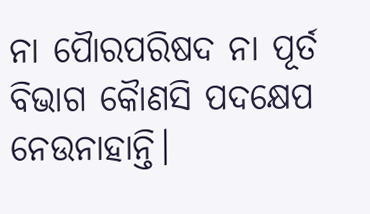ନା ପୈାରପରିଷଦ ନା ପୂର୍ତ ବିଭାଗ କୈାଣସି ପଦକ୍ଷେପ ନେଉନାହାନ୍ତି।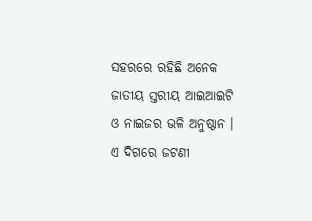ସହରରେ ରହିଛି ଅନେକ ଜାତୀୟ ସ୍ତରୀୟ ଆଇଆଇଟି ଓ ନାଇଜର ଭଳି ଅନୁଷ୍ଠାନ । ଏ ଦିଗରେ ଜଟଣୀ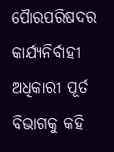ପୈାରପରିଷଦର କାର୍ଯ୍ୟନିର୍ବାହୀ ଅଧିକାରୀ ପୂର୍ତ ବିଭାଗକୁ କହି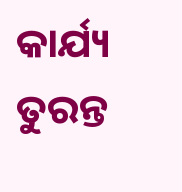କାର୍ଯ୍ୟ ତୁରନ୍ତ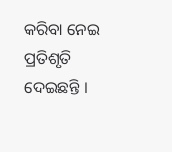କରିବା ନେଇ ପ୍ରତିଶୃତି ଦେଇଛନ୍ତି ।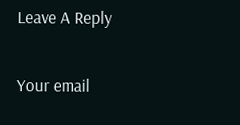Leave A Reply

Your email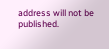address will not be published.